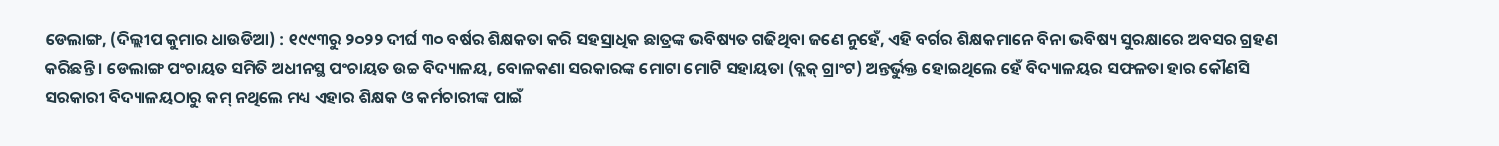ଡେଲାଙ୍ଗ, (ଦିଲ୍ଲୀପ କୁମାର ଧାଉଡିଆ) : ୧୯୯୩ରୁ ୨୦୨୨ ଦୀର୍ଘ ୩୦ ବର୍ଷର ଶିକ୍ଷକତା କରି ସହସ୍ରାଧିକ ଛାତ୍ରଙ୍କ ଭବିଷ୍ୟତ ଗଢିଥିବା ଜଣେ ନୁହେଁ, ଏହି ବର୍ଗର ଶିକ୍ଷକମାନେ ବିନା ଭବିଷ୍ୟ ସୁରକ୍ଷାରେ ଅବସର ଗ୍ରହଣ କରିଛନ୍ତି । ଡେଲାଙ୍ଗ ପଂଚାୟତ ସମିତି ଅଧୀନସ୍ଥ ପଂଚାୟତ ଉଚ୍ଚ ବିଦ୍ୟାଳୟ, ବୋଳକଣା ସରକାରଙ୍କ ମୋଟା ମୋଟି ସହାୟତା (ବ୍ଲକ୍ ଗ୍ରାଂଟ) ଅନ୍ତର୍ଭୁକ୍ତ ହୋଇଥିଲେ ହେଁ ବିଦ୍ୟାଳୟର ସଫଳତା ହାର କୌଣସି ସରକାରୀ ବିଦ୍ୟାଳୟଠାରୁ କମ୍ ନଥିଲେ ମଧ୍ୟ ଏହାର ଶିକ୍ଷକ ଓ କର୍ମଚାରୀଙ୍କ ପାଇଁ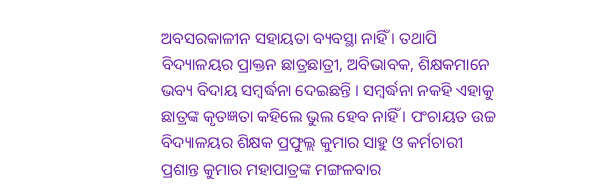ଅବସରକାଳୀନ ସହାୟତା ବ୍ୟବସ୍ଥା ନାହିଁ । ତଥାପି ବିଦ୍ୟାଳୟର ପ୍ରାକ୍ତନ ଛାତ୍ରଛାତ୍ରୀ, ଅବିଭାବକ, ଶିକ୍ଷକମାନେ ଭବ୍ୟ ବିଦାୟ ସମ୍ବର୍ଦ୍ଧନା ଦେଇଛନ୍ତି । ସମ୍ବର୍ଦ୍ଧନା ନକହି ଏହାକୁ ଛାତ୍ରଙ୍କ କୃତଜ୍ଞତା କହିଲେ ଭୁଲ ହେବ ନାହିଁ । ପଂଚାୟତ ଉଚ୍ଚ ବିଦ୍ୟାଳୟର ଶିକ୍ଷକ ପ୍ରଫୁଲ୍ଲ କୁମାର ସାହୁ ଓ କର୍ମଚାରୀ ପ୍ରଶାନ୍ତ କୁମାର ମହାପାତ୍ରଙ୍କ ମଙ୍ଗଳବାର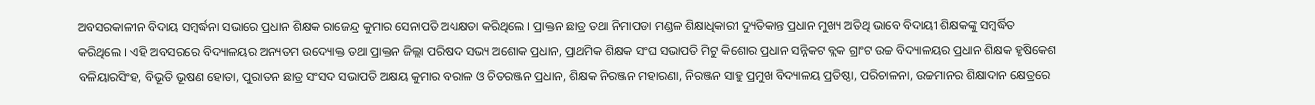ଅବସରକାଳୀନ ବିଦାୟ ସମ୍ବର୍ଦ୍ଧନା ସଭାରେ ପ୍ରଧାନ ଶିକ୍ଷକ ରାଜେନ୍ଦ୍ର କୁମାର ସେନାପତି ଅଧ୍ୟକ୍ଷତା କରିଥିଲେ । ପ୍ରାକ୍ତନ ଛାତ୍ର ତଥା ନିମାପଡା ମଣ୍ଡଳ ଶିକ୍ଷାଧିକାରୀ ଦ୍ୟୁତିକାନ୍ତ ପ୍ରଧାନ ମୁଖ୍ୟ ଅତିଥି ଭାବେ ବିଦାୟୀ ଶିକ୍ଷକଙ୍କୁ ସମ୍ବର୍ଦ୍ଧିତ କରିଥିଲେ । ଏହି ଅବସରରେ ବିଦ୍ୟାଳୟର ଅନ୍ୟତମ ଉଦ୍ୟୋକ୍ତ ତଥା ପ୍ରାକ୍ତନ ଜିଲ୍ଲା ପରିଷଦ ସଭ୍ୟ ଅଶୋକ ପ୍ରଧାନ, ପ୍ରାଥମିକ ଶିକ୍ଷକ ସଂଘ ସଭାପତି ମିଟୁ କିଶୋର ପ୍ରଧାନ ସନ୍ନିକଟ ବ୍ଲକ ଗ୍ରାଂଟ ଉଚ୍ଚ ବିଦ୍ୟାଳୟର ପ୍ରଧାନ ଶିକ୍ଷକ ହୃଷିକେଶ ବଳିୟାରସିଂହ, ବିଭୂତି ଭୂଷଣ ହୋତା, ପୁରାତନ ଛାତ୍ର ସଂସଦ ସଭାପତି ଅକ୍ଷୟ କୁମାର ବରାଳ ଓ ଚିତରଞ୍ଜନ ପ୍ରଧାନ, ଶିକ୍ଷକ ନିରଞ୍ଜନ ମହାରଣା, ନିରଞ୍ଜନ ସାହୁ ପ୍ରମୁଖ ବିଦ୍ୟାଳୟ ପ୍ରତିଷ୍ଠା, ପରିଚାଳନା, ଉଚ୍ଚମାନର ଶିକ୍ଷାଦାନ କ୍ଷେତ୍ରରେ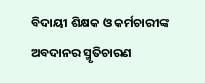ବିଦାୟୀ ଶିକ୍ଷକ ଓ କର୍ମଚାରୀଙ୍କ ଅବଦାନର ସ୍ମୃତିଚାରଣ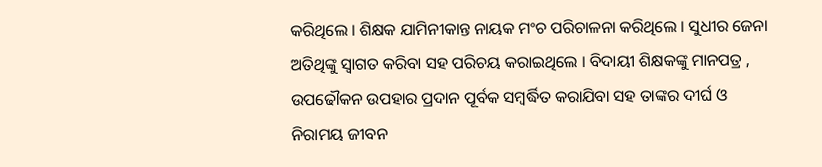କରିଥିଲେ । ଶିକ୍ଷକ ଯାମିନୀକାନ୍ତ ନାୟକ ମଂଚ ପରିଚାଳନା କରିଥିଲେ । ସୁଧୀର ଜେନା ଅତିଥିଙ୍କୁ ସ୍ୱାଗତ କରିବା ସହ ପରିଚୟ କରାଇଥିଲେ । ବିଦାୟୀ ଶିକ୍ଷକଙ୍କୁ ମାନପତ୍ର , ଉପଢୌକନ ଉପହାର ପ୍ରଦାନ ପୂର୍ବକ ସମ୍ବର୍ଦ୍ଧିତ କରାଯିବା ସହ ତାଙ୍କର ଦୀର୍ଘ ଓ ନିରାମୟ ଜୀବନ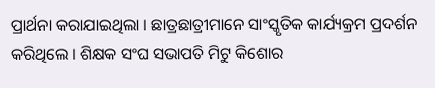ପ୍ରାର୍ଥନା କରାଯାଇଥିଲା । ଛାତ୍ରଛାତ୍ରୀମାନେ ସାଂସ୍କୃତିକ କାର୍ଯ୍ୟକ୍ରମ ପ୍ରଦର୍ଶନ କରିଥିଲେ । ଶିକ୍ଷକ ସଂଘ ସଭାପତି ମିଟୁ କିଶୋର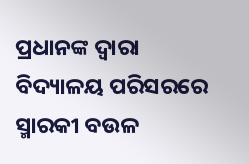ପ୍ରଧାନଙ୍କ ଦ୍ୱାରା ବିଦ୍ୟାଳୟ ପରିସରରେ ସ୍ମାରକୀ ବଉଳ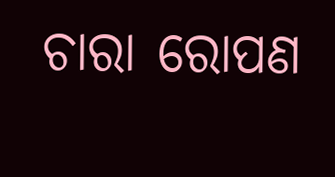ଚାରା ରୋପଣ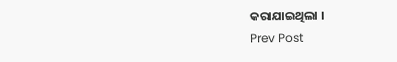କରାଯାଇଥିଲା ।
Prev Post